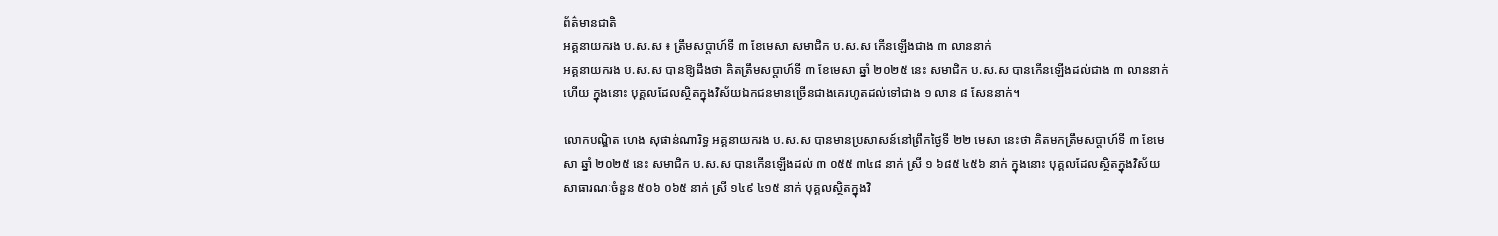ព័ត៌មានជាតិ
អគ្គនាយករង ប.ស.ស ៖ ត្រឹមសប្ដាហ៍ទី ៣ ខែមេសា សមាជិក ប.ស.ស កើនឡើងជាង ៣ លាននាក់
អគ្គនាយករង ប.ស.ស បានឱ្យដឹងថា គិតត្រឹមសប្ដាហ៍ទី ៣ ខែមេសា ឆ្នាំ ២០២៥ នេះ សមាជិក ប.ស.ស បានកើនឡើងដល់ជាង ៣ លាននាក់ហើយ ក្នុងនោះ បុគ្គលដែលស្ថិតក្នុងវិស័យឯកជនមានច្រើនជាងគេរហូតដល់ទៅជាង ១ លាន ៨ សែននាក់។

លោកបណ្ឌិត ហេង សុផាន់ណារិទ្ធ អគ្គនាយករង ប.ស.ស បានមានប្រសាសន៍នៅព្រឹកថ្ងៃទី ២២ មេសា នេះថា គិតមកត្រឹមសប្ដាហ៍ទី ៣ ខែមេសា ឆ្នាំ ២០២៥ នេះ សមាជិក ប.ស.ស បានកើនឡើងដល់ ៣ ០៥៥ ៣៤៨ នាក់ ស្រី ១ ៦៨៥ ៤៥៦ នាក់ ក្នុងនោះ បុគ្គលដែលស្ថិតក្នុងវិស័យសាធារណៈចំនួន ៥០៦ ០៦៥ នាក់ ស្រី ១៤៩ ៤១៥ នាក់ បុគ្គលស្ថិតក្នុងវិ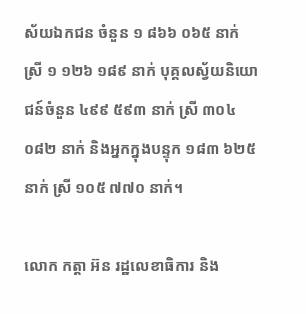ស័យឯកជន ចំនួន ១ ៨៦៦ ០៦៥ នាក់ ស្រី ១ ១២៦ ១៨៩ នាក់ បុគ្គលស្វ័យនិយោជន៍ចំនួន ៤៩៩ ៥៩៣ នាក់ ស្រី ៣០៤ ០៨២ នាក់ និងអ្នកក្នុងបន្ទុក ១៨៣ ៦២៥ នាក់ ស្រី ១០៥ ៧៧០ នាក់។

លោក កត្តា អ៊ន រដ្ឋលេខាធិការ និង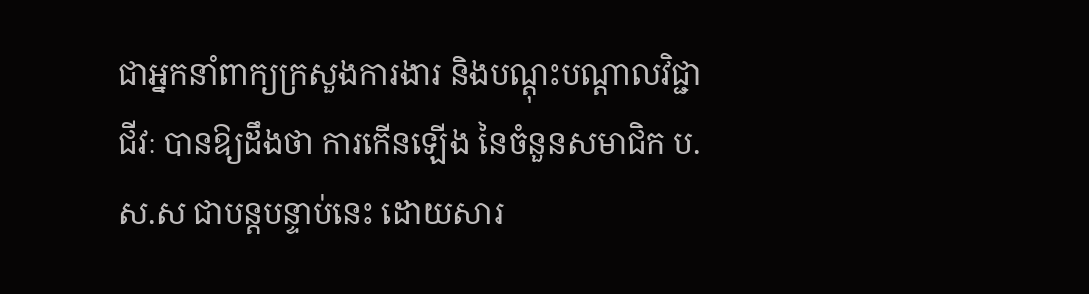ជាអ្នកនាំពាក្យក្រសួងការងារ និងបណ្ដុះបណ្ដាលវិជ្ជាជីវៈ បានឱ្យដឹងថា ការកើនឡើង នៃចំនួនសមាជិក ប.ស.ស ជាបន្តបន្ទាប់នេះ ដោយសារ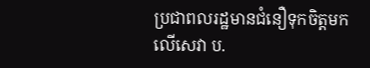ប្រជាពលរដ្ឋមានជំនឿទុកចិត្តមកលើសេវា ប.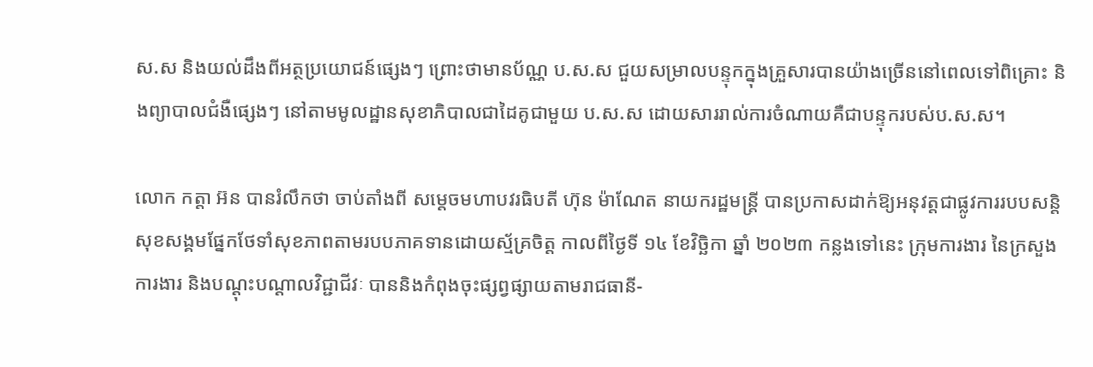ស.ស និងយល់ដឹងពីអត្ថប្រយោជន៍ផ្សេងៗ ព្រោះថាមានប័ណ្ណ ប.ស.ស ជួយសម្រាលបន្ទុកក្នុងគ្រួសារបានយ៉ាងច្រើននៅពេលទៅពិគ្រោះ និងព្យាបាលជំងឺផ្សេងៗ នៅតាមមូលដ្ឋានសុខាភិបាលជាដៃគូជាមួយ ប.ស.ស ដោយសាររាល់ការចំណាយគឺជាបន្ទុករបស់ប.ស.ស។

លោក កត្តា អ៊ន បានរំលឹកថា ចាប់តាំងពី សម្តេចមហាបវរធិបតី ហ៊ុន ម៉ាណែត នាយករដ្ឋមន្ត្រី បានប្រកាសដាក់ឱ្យអនុវត្តជាផ្លូវការរបបសន្តិសុខសង្គមផ្នែកថែទាំសុខភាពតាមរបបភាគទានដោយស្ម័គ្រចិត្ត កាលពីថ្ងៃទី ១៤ ខែវិច្ឆិកា ឆ្នាំ ២០២៣ កន្លងទៅនេះ ក្រុមការងារ នៃក្រសួងការងារ និងបណ្ដុះបណ្ដាលវិជ្ជាជីវៈ បាននិងកំពុងចុះផ្សព្វផ្សាយតាមរាជធានី-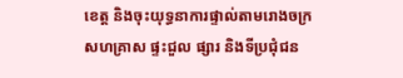ខេត្ត និងចុះយុទ្ធនាការផ្ទាល់តាមរោងចក្រ សហគ្រាស ផ្ទះជួល ផ្សារ និងទីប្រជុំជន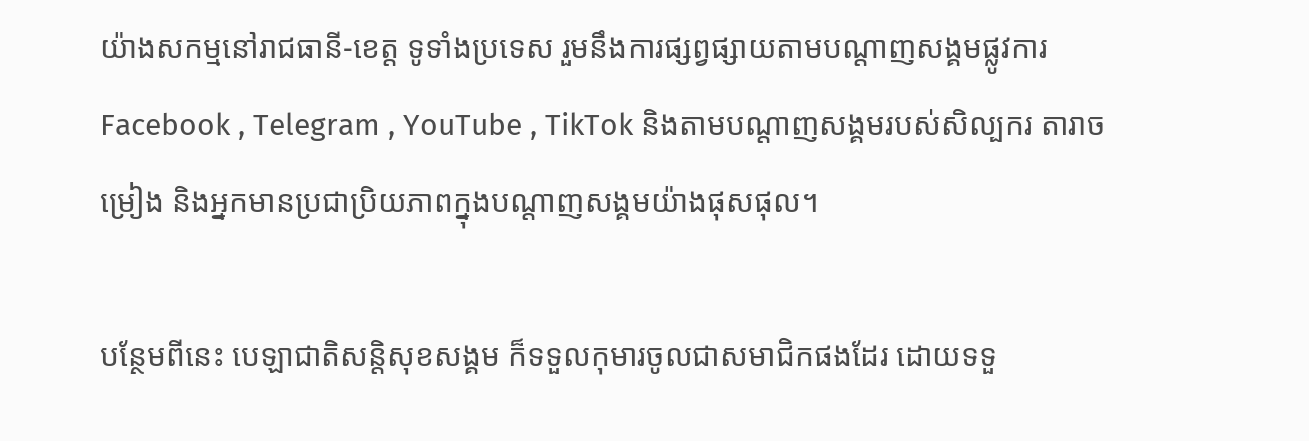យ៉ាងសកម្មនៅរាជធានី-ខេត្ត ទូទាំងប្រទេស រួមនឹងការផ្សព្វផ្សាយតាមបណ្ដាញសង្គមផ្លូវការ Facebook , Telegram , YouTube , TikTok និងតាមបណ្ដាញសង្គមរបស់សិល្បករ តារាចម្រៀង និងអ្នកមានប្រជាប្រិយភាពក្នុងបណ្ដាញសង្គមយ៉ាងផុសផុល។

បន្ថែមពីនេះ បេឡាជាតិសន្តិសុខសង្គម ក៏ទទួលកុមារចូលជាសមាជិកផងដែរ ដោយទទួ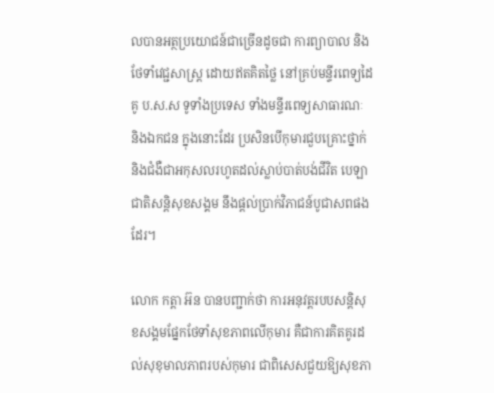លបានអត្ថប្រយោជន៍ជាច្រើនដូចជា ការព្យាបាល និងថែទាំវេជ្ជសាស្ត្រ ដោយឥតគិតថ្លៃ នៅគ្រប់មន្ទីរពេទ្យដៃគូ ប.ស.ស ទូទាំងប្រទេស ទាំងមន្ទីរពេទ្យសាធារណៈ និងឯកជន ក្នុងនោះដែរ ប្រសិនបើកុមារជួបគ្រោះថ្នាក់ និងជំងឺជាអកុសលរហូតដល់ស្លាប់បាត់បង់ជីវិត បេឡាជាតិសន្តិសុខសង្គម នឹងផ្តល់ប្រាក់វិភាជន៍បូជាសពផងដែរ។

លោក កត្តា អ៊ន បានបញ្ជាក់ថា ការអនុវត្តរបបសន្តិសុខសង្គមផ្នែកថែទាំសុខភាពលើកុមារ គឺជាការគិតគូរដល់សុខុមាលភាពរបស់កុមារ ជាពិសេសជួយឱ្យសុខភា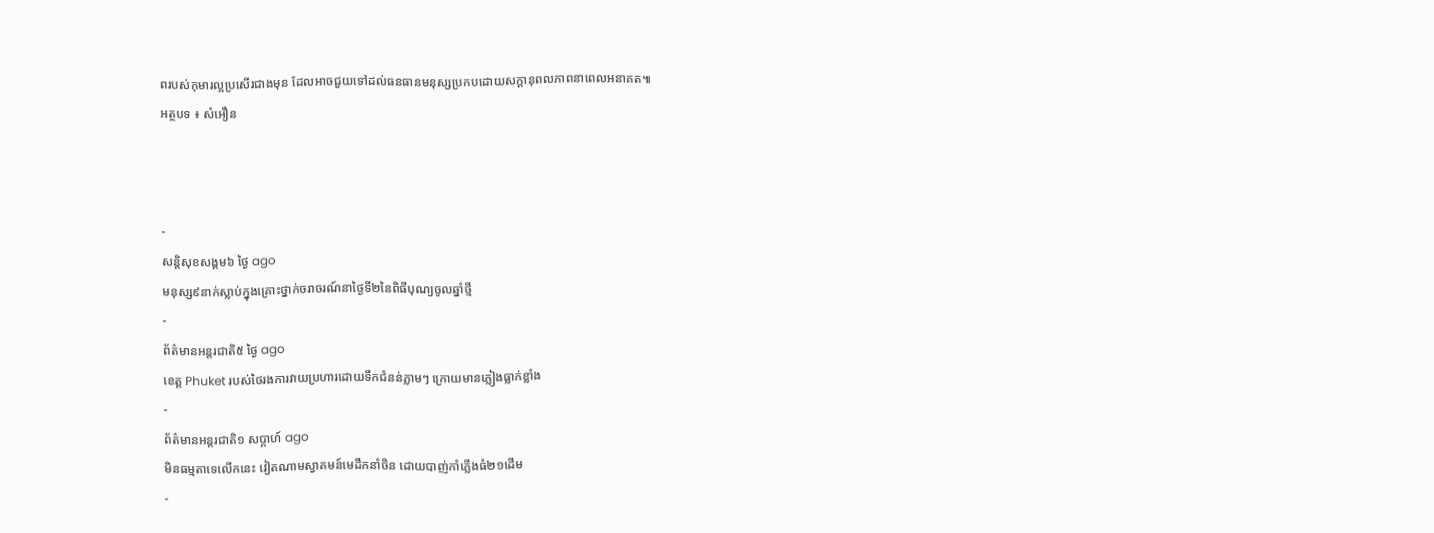ពរបស់កុមារល្អប្រសើរជាងមុន ដែលអាចជួយទៅដល់ធនធានមនុស្សប្រកបដោយសក្ដានុពលភាពនាពេលអនាគត៕
អត្ថបទ ៖ សំអឿន



-
សន្តិសុខសង្គម៦ ថ្ងៃ ago
មនុស្ស៩នាក់ស្លាប់ក្នុងគ្រោះថ្នាក់ចរាចរណ៍នាថ្ងៃទី២នៃពិធីបុណ្យចូលឆ្នាំថ្មី
-
ព័ត៌មានអន្ដរជាតិ៥ ថ្ងៃ ago
ខេត្ត Phuket របស់ថៃរងការវាយប្រហារដោយទឹកជំនន់ភ្លាមៗ ក្រោយមានភ្លៀងធ្លាក់ខ្លាំង
-
ព័ត៌មានអន្ដរជាតិ១ សប្តាហ៍ ago
មិនធម្មតាទេលើកនេះ វៀតណាមស្វាគមន៍មេដឹកនាំចិន ដោយបាញ់កាំភ្លើងធំ២១ដើម
-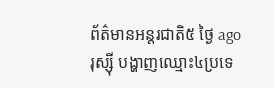ព័ត៌មានអន្ដរជាតិ៥ ថ្ងៃ ago
រុស្ស៊ី បង្ហាញឈ្មោះ៤ប្រទេ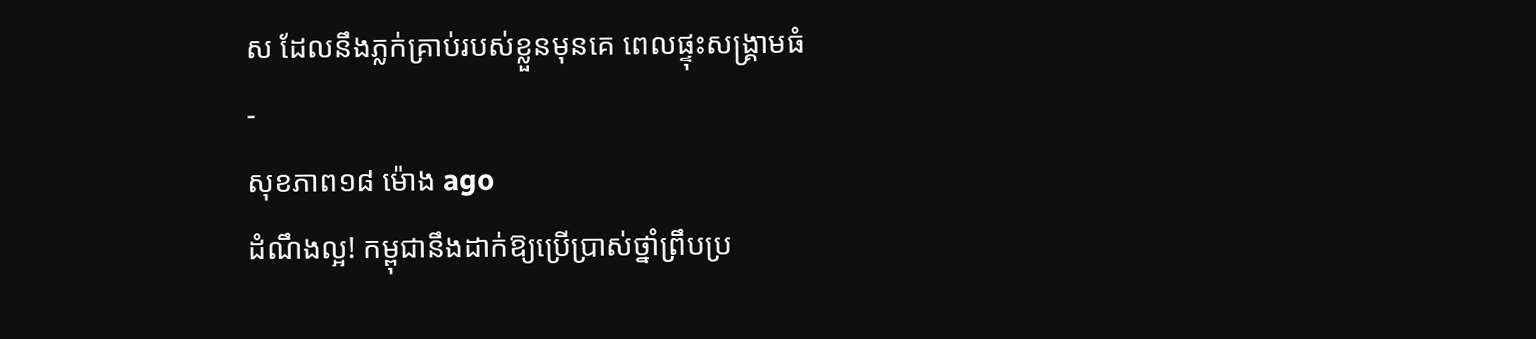ស ដែលនឹងភ្លក់គ្រាប់របស់ខ្លួនមុនគេ ពេលផ្ទុះសង្គ្រាមធំ
-
សុខភាព១៨ ម៉ោង ago
ដំណឹងល្អ! កម្ពុជានឹងដាក់ឱ្យប្រើប្រាស់ថ្នាំព្រឹបប្រ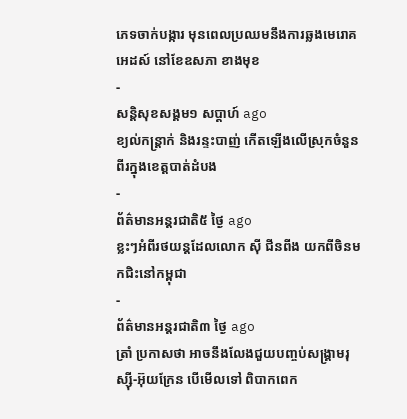ភេទចាក់បង្ការ មុនពេលប្រឈមនឹងការឆ្លងមេរោគអេដស៍ នៅខែឧសភា ខាងមុខ
-
សន្តិសុខសង្គម១ សប្តាហ៍ ago
ខ្យល់កន្ត្រាក់ និងរន្ទះបាញ់ កើតឡើងលើស្រុកចំនួនពីរក្នុងខេត្តបាត់ដំបង
-
ព័ត៌មានអន្ដរជាតិ៥ ថ្ងៃ ago
ខ្លះៗអំពីរថយន្តដែលលោក ស៊ី ជីនពីង យកពីចិនមកជិះនៅកម្ពុជា
-
ព័ត៌មានអន្ដរជាតិ៣ ថ្ងៃ ago
ត្រាំ ប្រកាសថា អាចនឹងលែងជួយបញ្ចប់សង្គ្រាមរុស្ស៊ី-អ៊ុយក្រែន បើមើលទៅ ពិបាកពេក